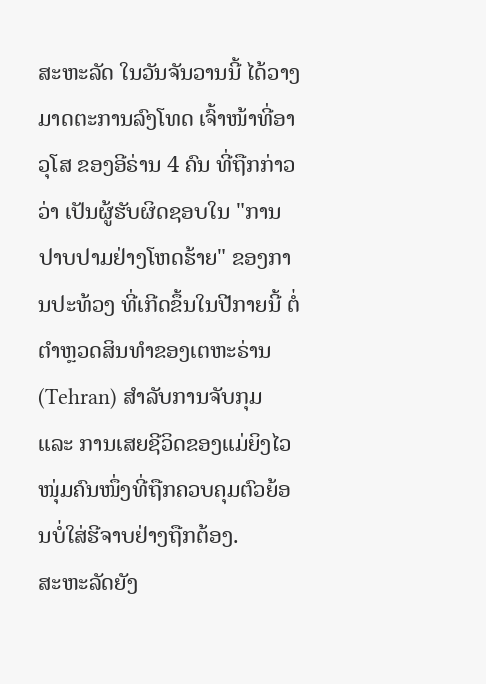ສະຫະລັດ ໃນວັນຈັນວານນີ້ ໄດ້ວາງມາດຕະການລົງໂທດ ເຈົ້າໜ້າທີ່ອາວຸໂສ ຂອງອີຣ່ານ 4 ຄົນ ທີ່ຖືກກ່າວວ່າ ເປັນຜູ້ຮັບຜິດຊອບໃນ "ການປາບປາມຢ່າງໂຫດຮ້າຍ" ຂອງການປະທ້ວງ ທີ່ເກີດຂຶ້ນໃນປີກາຍນີ້ ຕໍ່ຕຳຫຼວດສິນທຳຂອງເຕຫະຣ່ານ (Tehran) ສຳລັບການຈັບກຸມ ແລະ ການເສຍຊີວິດຂອງແມ່ຍິງໄວໜຸ່ມຄົນໜຶ່ງທີ່ຖືກຄວບຄຸມຕົວຍ້ອນບໍ່ໃສ່ຮີຈາບຢ່າງຖືກຕ້ອງ.
ສະຫະລັດຍັງ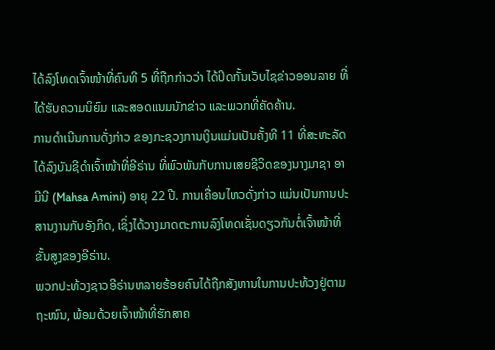ໄດ້ລົງໂທດເຈົ້າໜ້າທີ່ຄົນທີ 5 ທີ່ຖືກກ່າວວ່າ ໄດ້ປິດກັ້ນເວັບໄຊຂ່າວອອນລາຍ ທີ່ໄດ້ຮັບຄວາມນິຍົມ ແລະສອດແນມນັກຂ່າວ ແລະພວກທີ່ຄັດຄ້ານ.
ການດຳເນີນການດັ່ງກ່າວ ຂອງກະຊວງການເງິນແມ່ນເປັນຄັ້ງທີ 11 ທີ່ສະຫະລັດໄດ້ລົງບັນຊີດຳເຈົ້າໜ້າທີ່ອີຣ່ານ ທີ່ພົວພັນກັບການເສຍຊີວິດຂອງນາງມາຊາ ອາມີນີ (Mahsa Amini) ອາຍຸ 22 ປີ. ການເຄື່ອນໄຫວດັ່ງກ່າວ ແມ່ນເປັນການປະສານງານກັບອັງກິດ, ເຊິ່ງໄດ້ວາງມາດຕະການລົງໂທດເຊັ່ນດຽວກັນຕໍ່ເຈົ້າໜ້າທີ່ຂັ້ນສູງຂອງອີຣ່ານ.
ພວກປະທ້ວງຊາວອີຣ່ານຫລາຍຮ້ອຍຄົນໄດ້ຖືກສັງຫານໃນການປະທ້ວງຢູ່ຕາມຖະໜົນ, ພ້ອມດ້ວຍເຈົ້າໜ້າທີ່ຮັກສາຄ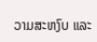ວາມສະຫງົບ ແລະ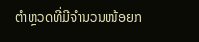ຕໍາຫຼວດທີ່ມີຈຳນວນໜ້ອຍກ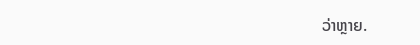ວ່າຫຼາຍ.